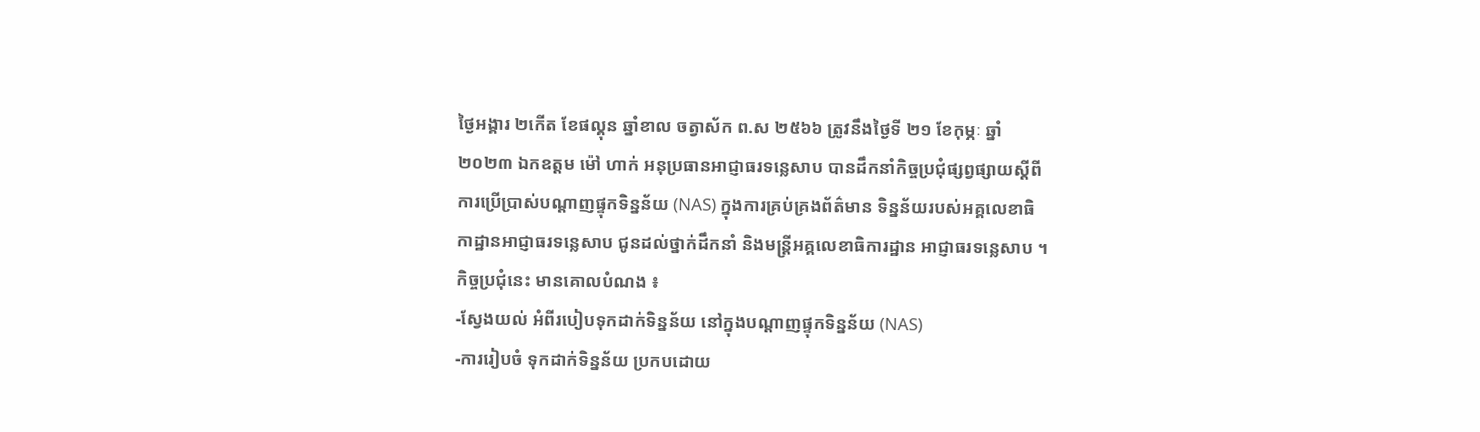ថ្ងៃអង្គារ ២កើត ខែផល្គុន ឆ្នាំខាល ចត្វាស័ក ព.ស ២៥៦៦ ត្រូវនឹងថ្ងៃទី ២១ ខែកុម្ភៈ ឆ្នាំ ២០២៣ ឯកឧត្តម ម៉ៅ ហាក់ អនុប្រធានអាជ្ញាធរទន្លេសាប បានដឹកនាំកិច្ចប្រជុំផ្សព្វផ្សាយស្តីពី ការប្រើប្រាស់បណ្តាញផ្ទុកទិន្នន័យ (NAS) ក្នុងការគ្រប់គ្រងព័ត៌មាន ទិន្នន័យរបស់អគ្គលេខាធិកាដ្ឋានអាជ្ញាធរទន្លេសាប ជូនដល់ថ្នាក់ដឹកនាំ និងមន្ត្រីអគ្គលេខាធិការដ្ឋាន អាជ្ញាធរទន្លេសាប ។
កិច្ចប្រជុំនេះ មានគោលបំណង ៖
-ស្វែងយល់ អំពីរបៀបទុកដាក់ទិន្នន័យ នៅក្នុងបណ្តាញផ្ទុកទិន្នន័យ (NAS)
-ការរៀបចំ ទុកដាក់ទិន្នន័យ ប្រកបដោយ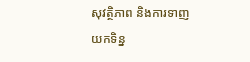សុវត្ថិភាព និងការទាញយកទិន្ន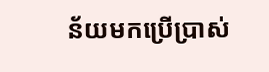ន័យមកប្រេីប្រាស់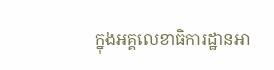ក្នុងអគ្គលេខាធិការដ្ឋានអា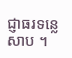ជ្ញាធរទន្លេសាប ។